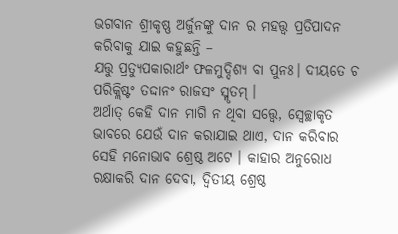ଭଗବାନ ଶ୍ରୀକୃଷ୍ଣ ଅର୍ଜୁନଙ୍କୁ ଦାନ ର ମହତ୍ତ୍ୱ ପ୍ରତିପାଦନ କରିବାକୁ ଯାଇ କହୁଛନ୍ତି –
ଯତ୍ତୁ ପ୍ରତ୍ୟୁପକାରାର୍ଥଂ ଫଳମୁଦ୍ଦିଶ୍ୟ ବା ପୁନଃ। ଦୀୟତେ ଚ ପରିକ୍ଲିଷ୍ଟଂ ତଦ୍ଦାନଂ ରାଜସଂ ସ୍ମୃତମ୍ ।
ଅର୍ଥାତ୍ କେହି ଦାନ ମାଗି ନ ଥିବା ସତ୍ତ୍ୱେ, ସ୍ୱେଚ୍ଛାକୃତ ଭାବରେ ଯେଉଁ ଦାନ କରାଯାଇ ଥାଏ, ଦାନ କରିବାର ସେହି ମନୋଭାବ ଶ୍ରେଷ୍ଠ ଅଟେ । କାହାର ଅନୁରୋଧ ରକ୍ଷାକରି ଦାନ ଦେବା, ଦ୍ୱିତୀୟ ଶ୍ରେଷ୍ଠ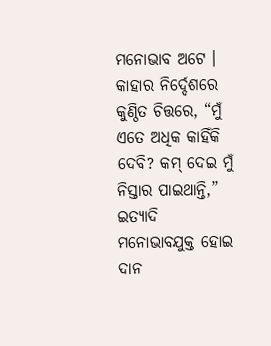ମନୋଭାବ ଅଟେ । କାହାର ନିର୍ଦ୍ଦେଶରେ କୁଣ୍ଠିତ ଚିତ୍ତରେ, “ମୁଁ ଏତେ ଅଧିକ କାହିଁକି ଦେବି? କମ୍ ଦେଇ ମୁଁ ନିସ୍ତାର ପାଇଥାନ୍ତି,” ଇତ୍ୟାଦି ମନୋଭାବଯୁକ୍ତ ହୋଇ ଦାନ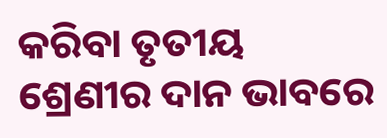କରିବା ତୃତୀୟ ଶ୍ରେଣୀର ଦାନ ଭାବରେ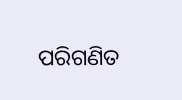ପରିଗଣିତ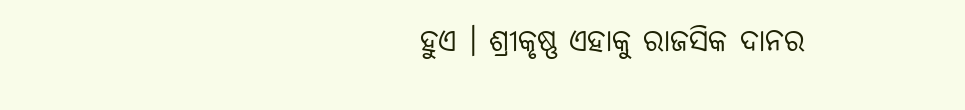ହୁଏ । ଶ୍ରୀକୃଷ୍ଣ ଏହାକୁ ରାଜସିକ ଦାନର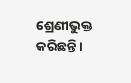ଶ୍ରେଣୀଭୁକ୍ତ କରିଛନ୍ତି।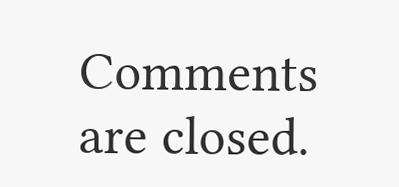Comments are closed.